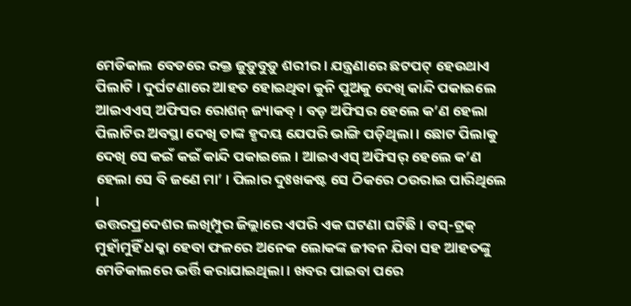ମେଡିକାଲ ବେଡରେ ରକ୍ତ ଜୁଡ଼ୁବୁଡ଼ୁ ଶରୀର । ଯନ୍ତ୍ରଣାରେ ଛଟପଟ୍ ହେଉଥାଏ ପିଲାଟି । ଦୁର୍ଘଟଣାରେ ଆହତ ହୋଇଥିବା କୁନି ପୁଅକୁ ଦେଖି କାନ୍ଦି ପକାଇଲେ ଆଇଏଏସ୍ ଅଫିସର ରୋଶନ୍ ଜ୍ୟାକବ୍ । ବଡ଼ ଅଫିସର ହେଲେ କ’ଣ ହେଲା ପିଲାଟିର ଅବସ୍ଥା ଦେଖି ତାଙ୍କ ହୃଦୟ ଯେପରି ଭାଙ୍ଗି ପଡ଼ିଥିଲା । ଛୋଟ ପିଲାକୁ ଦେଖି ସେ କଇଁ କଇଁ କାନ୍ଦି ପକାଇଲେ । ଆଇଏଏସ୍ ଅଫିସର୍ ହେଲେ କ’ଣ ହେଲା ସେ ବି ଜଣେ ମା’ । ପିଲାର ଦୁଃଖକଷ୍ଟ ସେ ଠିକରେ ଠଉରାଇ ପାରିଥିଲେ ।
ଉତ୍ତରପ୍ରଦେଶର ଲଖିମ୍ପୁର ଜିଲ୍ଲାରେ ଏପରି ଏକ ଘଟଣା ଘଟିଛି । ବସ୍-ଟ୍ରକ୍ ମୁହାଁମୁହିଁ ଧକ୍କା ହେବା ଫଳରେ ଅନେକ ଲୋକଙ୍କ ଜୀବନ ଯିବା ସହ ଆହତଙ୍କୁ ମେଡିକାଲରେ ଭର୍ତ୍ତି କରାଯାଇଥିଲା । ଖବର ପାଇବା ପରେ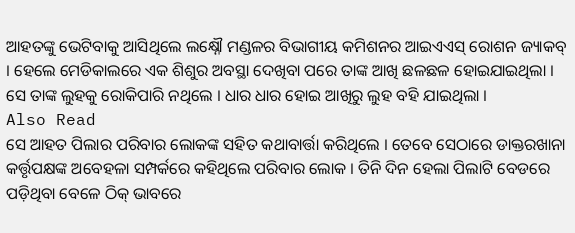ଆହତଙ୍କୁ ଭେଟିବାକୁ ଆସିଥିଲେ ଲକ୍ଷ୍ନୌ ମଣ୍ଡଳର ବିଭାଗୀୟ କମିଶନର ଆଇଏଏସ୍ ରୋଶନ ଜ୍ୟାକବ୍ । ହେଲେ ମେଡିକାଲରେ ଏକ ଶିଶୁର ଅବସ୍ଥା ଦେଖିବା ପରେ ତାଙ୍କ ଆଖି ଛଳଛଳ ହୋଇଯାଇଥିଲା । ସେ ତାଙ୍କ ଲୁହକୁ ରୋକିପାରି ନଥିଲେ । ଧାର ଧାର ହୋଇ ଆଖିରୁ ଲୁହ ବହି ଯାଇଥିଲା ।
Also Read
ସେ ଆହତ ପିଲାର ପରିବାର ଲୋକଙ୍କ ସହିତ କଥାବାର୍ତ୍ତା କରିଥିଲେ । ତେବେ ସେଠାରେ ଡାକ୍ତରଖାନା କର୍ତ୍ତୃପକ୍ଷଙ୍କ ଅବେହଳା ସମ୍ପର୍କରେ କହିଥିଲେ ପରିବାର ଲୋକ । ତିନି ଦିନ ହେଲା ପିଲାଟି ବେଡରେ ପଡ଼ିଥିବା ବେଳେ ଠିକ୍ ଭାବରେ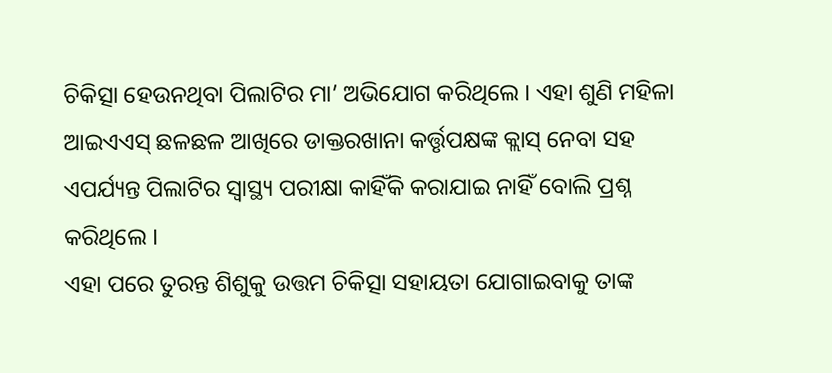ଚିକିତ୍ସା ହେଉନଥିବା ପିଲାଟିର ମା’ ଅଭିଯୋଗ କରିଥିଲେ । ଏହା ଶୁଣି ମହିଳା ଆଇଏଏସ୍ ଛଳଛଳ ଆଖିରେ ଡାକ୍ତରଖାନା କର୍ତ୍ତୃପକ୍ଷଙ୍କ କ୍ଲାସ୍ ନେବା ସହ ଏପର୍ଯ୍ୟନ୍ତ ପିଲାଟିର ସ୍ୱାସ୍ଥ୍ୟ ପରୀକ୍ଷା କାହିଁକି କରାଯାଇ ନାହିଁ ବୋଲି ପ୍ରଶ୍ନ କରିଥିଲେ ।
ଏହା ପରେ ତୁରନ୍ତ ଶିଶୁକୁ ଉତ୍ତମ ଚିକିତ୍ସା ସହାୟତା ଯୋଗାଇବାକୁ ତାଙ୍କ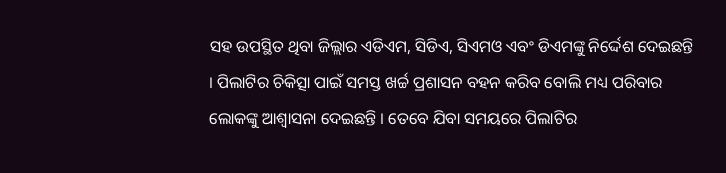ସହ ଉପସ୍ଥିତ ଥିବା ଜିଲ୍ଲାର ଏଡିଏମ, ସିଡିଏ, ସିଏମଓ ଏବଂ ଡିଏମଙ୍କୁ ନିର୍ଦ୍ଦେଶ ଦେଇଛନ୍ତି । ପିଲାଟିର ଚିକିତ୍ସା ପାଇଁ ସମସ୍ତ ଖର୍ଚ୍ଚ ପ୍ରଶାସନ ବହନ କରିବ ବୋଲି ମଧ୍ୟ ପରିବାର ଲୋକଙ୍କୁ ଆଶ୍ୱାସନା ଦେଇଛନ୍ତି । ତେବେ ଯିବା ସମୟରେ ପିଲାଟିର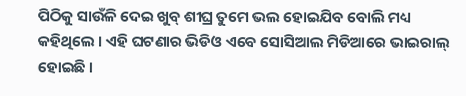ପିଠିକୁ ସାଉଁଳି ଦେଇ ଖୁବ୍ ଶୀଘ୍ର ତୁମେ ଭଲ ହୋଇଯିବ ବୋଲି ମଧ୍ୟ କହିଥିଲେ । ଏହି ଘଟଣାର ଭିଡିଓ ଏବେ ସୋସିଆଲ ମିଡିଆରେ ଭାଇରାଲ୍ ହୋଇଛି ।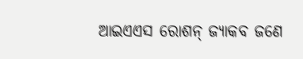ଆଇଏଏସ ରୋଶନ୍ ଜ୍ୟାକବ ଜଣେ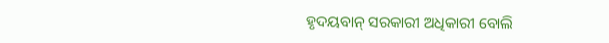ହୃଦୟବାନ୍ ସରକାରୀ ଅଧିକାରୀ ବୋଲି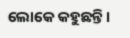ଲୋକେ କହୁଛନ୍ତି।